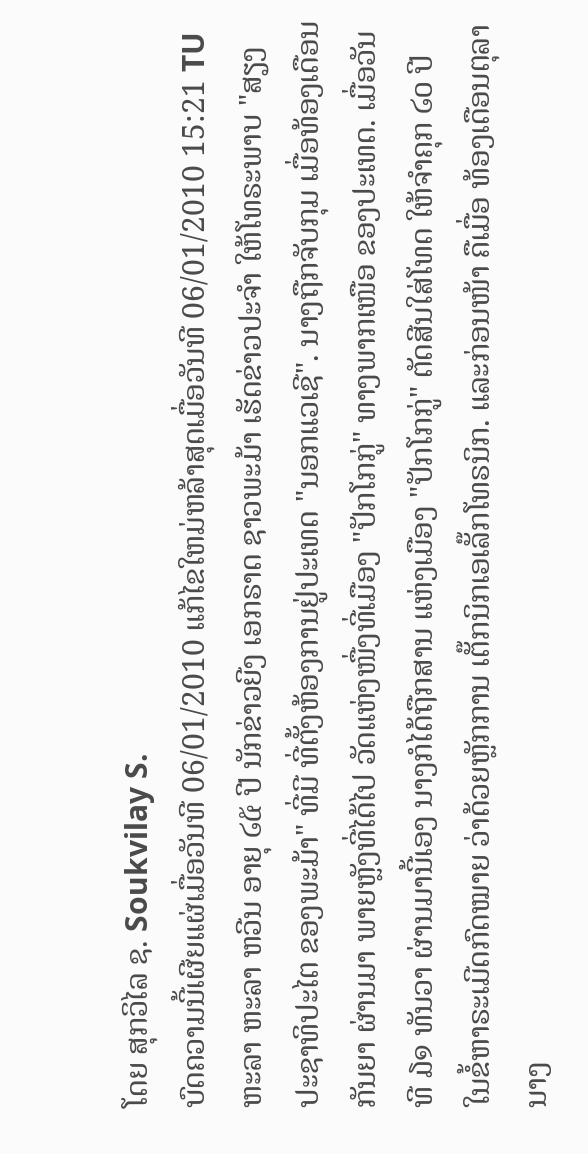ໂດຍ ສຸກວິໄລ ຊ. Soukvilay S.
ບົດຄວາມນີ້ເຜີຍແຜ່ເມື່ອວັນທີ 06/01/2010 ແກ້ໄຂໃຫມ່ຫລ້າສຸດເມື່ອວັນທີ 06/01/2010 15:21 TU
ຫະລາ ຫະລາ ຫວີນ ອາຍຸ ໒໕ ປີ ນັກຂ່າວຍີງ ເອກຣາດ ຊາວພະມ້າ ເຮັດຂ່າວປະຈຳ ໃຫ້ໂທຣະພາບ "ສຽງປະຊາທິປະໄຕ ຂອງພະມ້າ" ທີ່ມີ ທີ່ຕັ້ງຫ້ອງການຢູ່ປະເທດ "ນອກແວເຊີ". ນາງຖືກຈັບກຸມ ເມື່ອທ້ອງເດືອນ ກັນຍາ ຜ່ານມາ ພາຍຫຼັງທີ່ໄດ້ໄປ ວັດແຫ່ງໜື່ງທີ່ເມືອງ "ປັກໂກກູ່" ທາງພາກເໜືອ ຂອງປະເທດ. ເມື່ອວັນທີ ໓໑ ທັນວາ ຜ່ານມານີ້ເອງ ນາງກໍໄດ້ຖືກສານ ແຫ່ງເມືອງ "ປັກໂກກູ່" ຕັດສີນໃສ່ໂທດ ໃຫ້ຈຳຄຸກ ໒໐ ປີ ໃນຂໍ້ຫາຣະເມີດກົດໝາຍ ວ່າດ້ວຍຫັຼກການ ເຕັ໊ກນິກເອເລັ໊ກໂທຣນິກ. ແລະກ່ອນໜ້າ ຄືເມື່ອ ທ້ອງເດືອນຕຸລາ ນາງ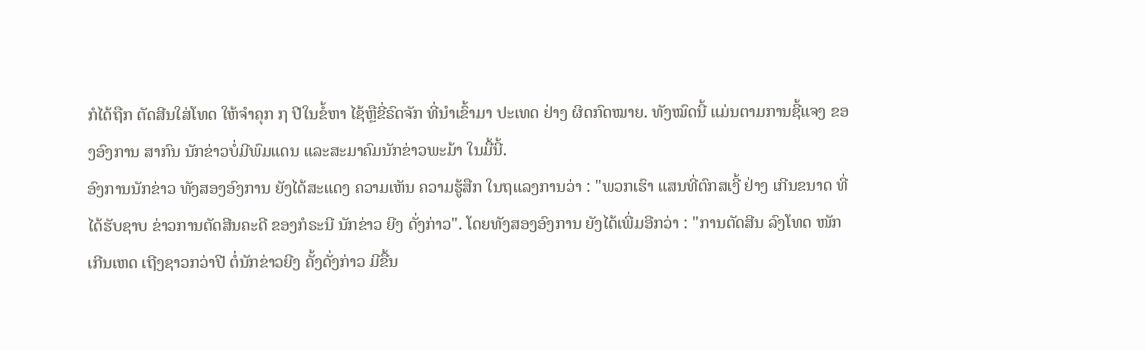ກໍໄດ້ຖືກ ຕັດສີນໃສ່ໂທດ ໃຫ້ຈຳຄຸກ ໗ ປີໃນຂໍ້ຫາ ໄຊ້ຫຼືຂີ່ຣົດຈັກ ທີ່ນຳເຂົ້າມາ ປະເທດ ຢ່າງ ຜິດກົດໝາຍ. ທັງໝົດນີ້ ແມ່ນຕາມການຊີ້ແຈງ ຂອງອົງການ ສາກົນ ນັກຂ່າວບໍ່ມີພົມແດນ ແລະສະມາຄົມນັກຂ່າວພະມ້າ ໃນມື້ນີ້.
ອົງການນັກຂ່າວ ທັງສອງອົງການ ຍັງໄດ້ສະແດງ ຄວາມເຫັນ ຄວາມຮູ້ສືກ ໃນຖແລງການວ່າ : "ພວກເຮົາ ແສນທີ່ຕົກສເງີ້ ຢ່າງ ເກີນຂນາດ ທີ່ໄດ້ຮັບຊາບ ຂ່າວການຕັດສີນຄະດີ ຂອງກໍຣະນີ ນັກຂ່າວ ຍີງ ດັ່ງກ່າວ". ໂດຍທັງສອງອົງການ ຍັງໄດ້ເພີ່ມອີກວ່າ : "ການຕັດສີນ ລົງໂທດ ໜັກເກີນເຫດ ເຖີງຊາວກວ່າປີ ຕໍ່ນັກຂ່າວຍີງ ຄັ້ງດັ່ງກ່າວ ມີຂື້ນ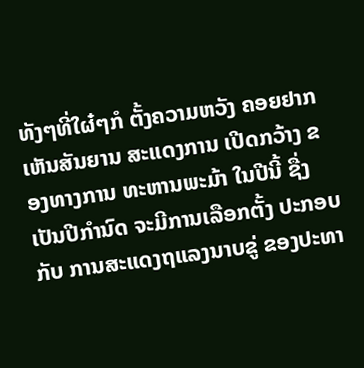ທັງໆທີ່ໃຜ໋ໆກໍ ຕັ້ງຄວາມຫວັງ ຄອຍຢາກເຫັນສັນຍານ ສະແດງການ ເປີດກວ້າງ ຂອງທາງການ ທະຫານພະມ້າ ໃນປີນີ້ ຊື່ງເປັນປີກຳນົດ ຈະມີການເລືອກຕັ້ງ ປະກອບກັບ ການສະແດງຖແລງນາບຂູ່ ຂອງປະທາ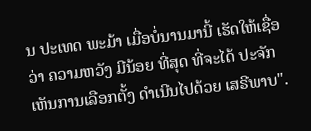ນ ປະເທດ ພະມ້າ ເມື່ອບໍ່ນານມານີ້ ເຮັດໃຫ້ເຊື່ອວ່າ ຄວາມຫວັງ ມີນ້ອຍ ທີ່ສຸດ ທີ່ຈະໄດ້ ປະຈັກເຫັນການເລືອກຕັ້ງ ດຳເນີນໄປດ້ວຍ ເສຣີພາບ".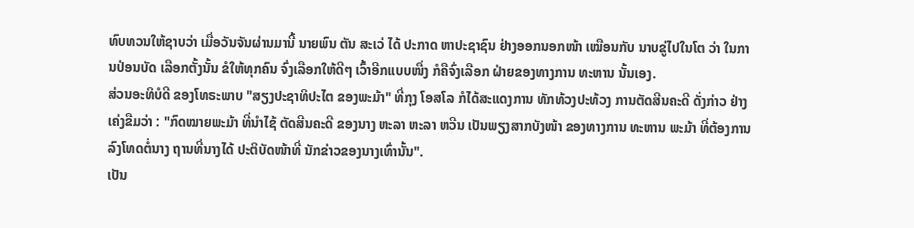ທົບທວນໃຫ້ຊາບວ່າ ເມື່ອວັນຈັນຜ່ານມານີ້ ນາຍພົນ ຕັນ ສະເວ່ ໄດ້ ປະກາດ ຫາປະຊາຊົນ ຢ່າງອອກນອກໜ້າ ເໝືອນກັບ ນາບຂູ່ໄປໃນໂຕ ວ່າ ໃນການປ່ອນບັດ ເລືອກຕັ້ງນັ້ນ ຂໍໃຫ້ທຸກຄົນ ຈົ່ງເລືອກໃຫ້ດີໆ ເວົ້າອີກແບບໜື່ງ ກໍຄືຈົ່ງເລືອກ ຝ່າຍຂອງທາງການ ທະຫານ ນັ້ນເອງ.
ສ່ວນອະທິບໍດີ ຂອງໂທຣະພາບ "ສຽງປະຊາທິປະໄຕ ຂອງພະມ້າ" ທີ່ກຸງ ໂອສໂລ ກໍໄດ້ສະແດງການ ທັກທ້ວງປະທ້ວງ ການຕັດສີນຄະດີ ດັ່ງກ່າວ ຢ່າງເຄ່ງຂືມວ່າ : "ກົດໝາຍພະມ້າ ທີ່ນຳໄຊ້ ຕັດສີນຄະດີ ຂອງນາງ ຫະລາ ຫະລາ ຫວີນ ເປັນພຽງສາກບັງໜ້າ ຂອງທາງການ ທະຫານ ພະມ້າ ທີ່ຕ້ອງການລົງໂທດຕໍ່ນາງ ຖານທີ່ນາງໄດ້ ປະຕິບັດໜ້າທີ່ ນັກຂ່າວຂອງນາງເທົ່ານັ້ນ".
ເປັນ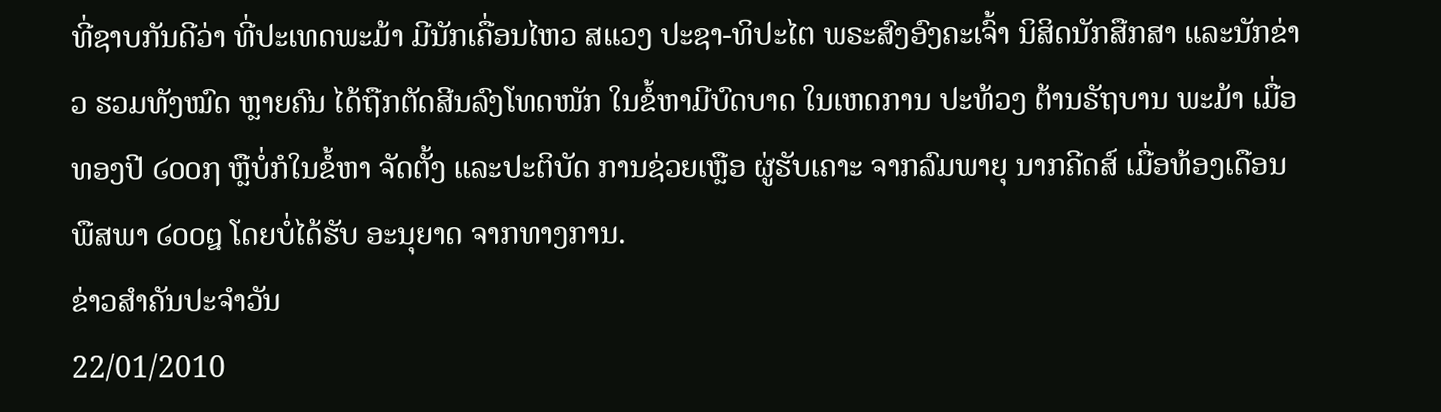ທີ່ຊາບກັນດີວ່າ ທີ່ປະເທດພະມ້າ ມີນັກເຄື່ອນໄຫວ ສແວງ ປະຊາ-ທິປະໄຕ ພຣະສົງອົງຄະເຈົ້າ ນິສິດນັກສືກສາ ແລະນັກຂ່າວ ຮວມທັງໝົດ ຫຼາຍຄົນ ໄດ້ຖືກຕັດສີນລົງໂທດໜັກ ໃນຂໍ້ຫາມີບົດບາດ ໃນເຫດການ ປະທ້ວງ ຕ້ານຣັຖບານ ພະມ້າ ເມື່ອທອງປີ ໒໐໐໗ ຫຼືບໍ່ກໍໃນຂໍ້ຫາ ຈັດຕັ້ງ ແລະປະຕິບັດ ການຊ່ວຍເຫຼືອ ຜູ່ຮັບເຄາະ ຈາກລົມພາຍຸ ນາກຄີດສ໌ ເມື່ອທ້ອງເດືອນ ພືສພາ ໒໐໐໘ ໂດຍບໍ່ໄດ້ຮັບ ອະນຸຍາດ ຈາກທາງການ.
ຂ່າວສຳຄັນປະຈຳວັນ
22/01/2010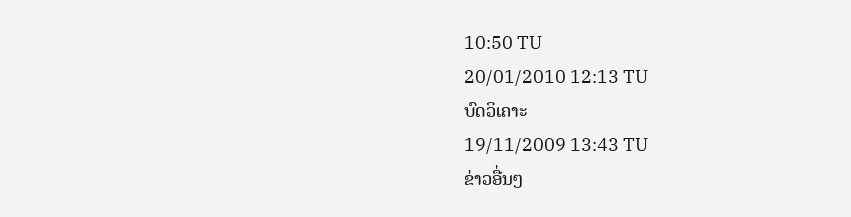10:50 TU
20/01/2010 12:13 TU
ບົດວິເຄາະ
19/11/2009 13:43 TU
ຂ່າວອື່ນໆ